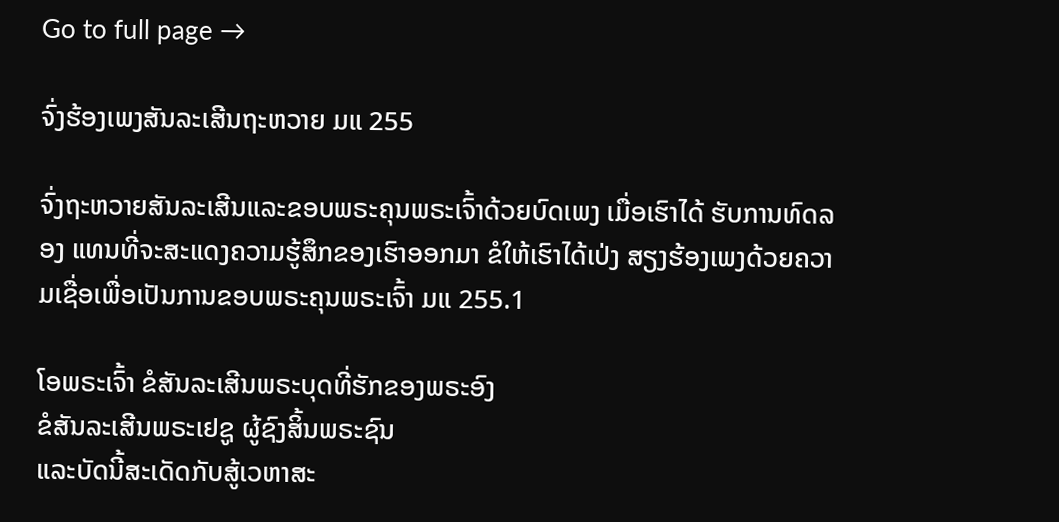Go to full page →

ຈົ່ງຮ້ອງເພງສັນລະເສີນຖະຫວາຍ ມແ 255

ຈົ່ງຖະຫວາຍສັນລະເສີນແລະຂອບພຣະຄຸນພຣະເຈົ້າດ້ວຍບົດເພງ ເມື່ອເຮົາໄດ້ ຮັບການທົດລອງ ແທນທີ່ຈະສະແດງຄວາມຮູ້ສຶກຂອງເຮົາອອກມາ ຂໍໃຫ້ເຮົາໄດ້ເປ່ງ ສຽງຮ້ອງເພງດ້ວຍຄວາມເຊື່ອເພື່ອເປັນການຂອບພຣະຄຸນພຣະເຈົ້າ ມແ 255.1

ໂອພຣະເຈົ້າ ຂໍສັນລະເສີນພຣະບຸດທີ່ຮັກຂອງພຣະອົງ
ຂໍສັນລະເສີນພຣະເຢຊູ ຜູ້ຊົງສິ້ນພຣະຊົນ
ແລະບັດນີ້ສະເດັດກັບສູ້ເວຫາສະ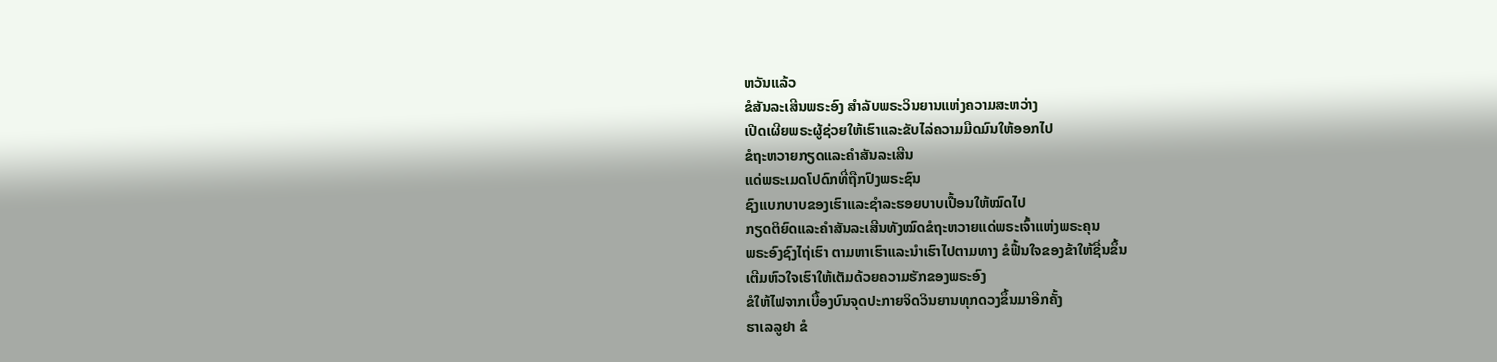ຫວັນແລ້ວ
ຂໍສັນລະເສີນພຣະອົງ ສໍາລັບພຣະວິນຍານແຫ່ງຄວາມສະຫວ່າງ
ເປີດເຜີຍພຣະຜູ້ຊ່ວຍໃຫ້ເຮົາແລະຂັບໄລ່ຄວາມມືດມົນໃຫ້ອອກໄປ
ຂໍຖະຫວາຍກຽດແລະຄໍາສັນລະເສີນ
ແດ່ພຣະເມດໂປດົກທີ່ຖືກປົງພຣະຊົນ
ຊົງແບກບາບຂອງເຮົາແລະຊໍາລະຮອຍບາບເປື້ອນໃຫ້ໝົດໄປ
ກຽດຕິຍົດແລະຄໍາສັນລະເສີນທັງໝົດຂໍຖະຫວາຍແດ່ພຣະເຈົ້າແຫ່ງພຣະຄຸນ
ພຣະອົງຊົງໄຖ່ເຮົາ ຕາມຫາເຮົາແລະນໍາເຮົາໄປຕາມທາງ ຂໍຟື້ນໃຈຂອງຂ້າໃຫ້ຊື່ນຂຶ້ນ
ເຕີມຫົວໃຈເຮົາໃຫ້ເຕັມດ້ວຍຄວາມຮັກຂອງພຣະອົງ
ຂໍໃຫ້ໄຟຈາກເບື້ອງບົນຈຸດປະກາຍຈິດວິນຍານທຸກດວງຂຶ້ນມາອີກຄັ້ງ
ຮາເລລູຢາ ຂໍ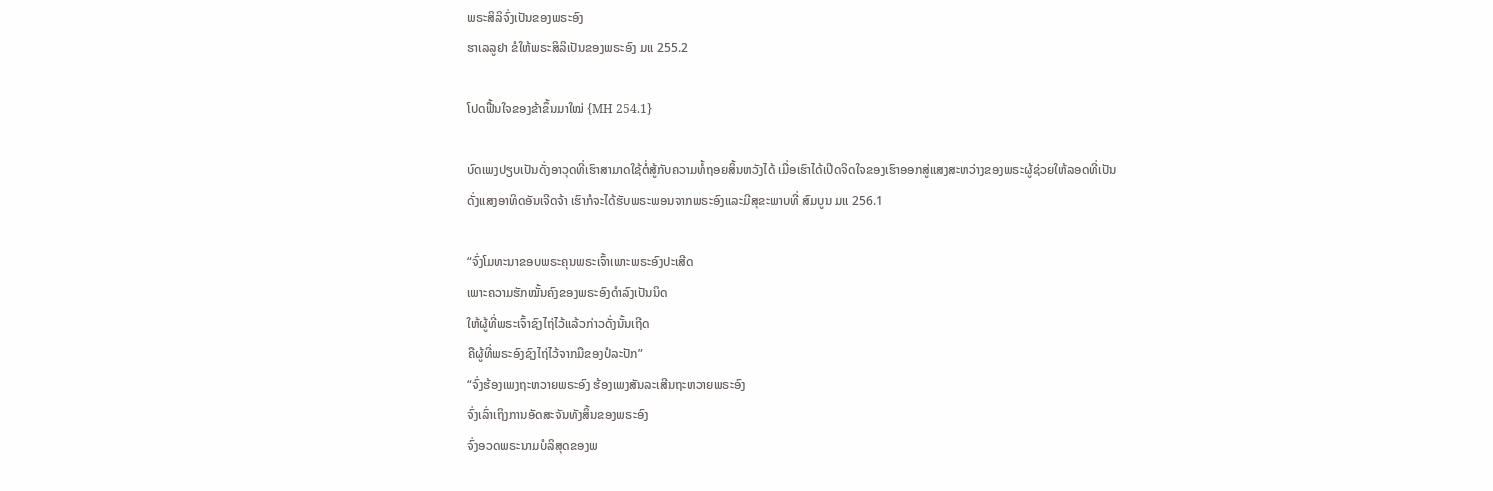ພຣະສິລິຈົ່ງເປັນຂອງພຣະອົງ
ຮາເລລູຢາ ຂໍໃຫ້ພຣະສິລິເປັນຂອງພຣະອົງ ມແ 255.2

ໂປດຟື້ນໃຈຂອງຂ້າຂຶ້ນມາໃໝ່ {MH 254.1}

ບົດເພງປຽບເປັນດັ່ງອາວຸດທີ່ເຮົາສາມາດໃຊ້ຕໍ່ສູ້ກັບຄວາມທໍ້ຖອຍສິ້ນຫວັງໄດ້ ເມື່ອເຮົາໄດ້ເປີດຈິດໃຈຂອງເຮົາອອກສູ່ແສງສະຫວ່າງຂອງພຣະຜູ້ຊ່ວຍໃຫ້ລອດທີ່ເປັນ ດັ່ງແສງອາທິດອັນເຈີດຈ້າ ເຮົາກໍຈະໄດ້ຮັບພຣະພອນຈາກພຣະອົງແລະມີສຸຂະພາບທີ່ ສົມບູນ ມແ 256.1

“ຈົ່ງໂມທະນາຂອບພຣະຄຸນພຣະເຈົ້າເພາະພຣະອົງປະເສີດ
ເພາະຄວາມຮັກໝັ້ນຄົງຂອງພຣະອົງດໍາລົງເປັນນິດ
ໃຫ້ຜູ້ທີ່ພຣະເຈົ້າຊົງໄຖ່ໄວ້ແລ້ວກ່າວດັ່ງນັ້ນເຖີດ
ຄືຜູ້ທີ່ພຣະອົງຊົງໄຖ່ໄວ້ຈາກມືຂອງປໍລະປັກ”
“ຈົ່ງຮ້ອງເພງຖະຫວາຍພຣະອົງ ຮ້ອງເພງສັນລະເສີນຖະຫວາຍພຣະອົງ
ຈົ່ງເລົ່າເຖິງການອັດສະຈັນທັງສິ້ນຂອງພຣະອົງ
ຈົ່ງອວດພຣະນາມບໍລິສຸດຂອງພ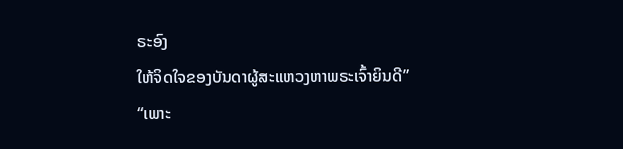ຣະອົງ
ໃຫ້ຈິດໃຈຂອງບັນດາຜູ້ສະແຫວງຫາພຣະເຈົ້າຍິນດີ”
“ເພາະ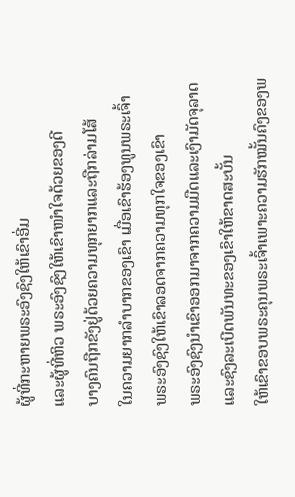ຜູ້ທີ່ກະຫາຍພຣະອົງຊົງໃຫ້ເຂົາອີ່ມ
ແລະຜູ້ທີ່ຫິວ ພຣະອົງຊົງໃຫ້ເຂົາໜໍາໃຈດ້ວຍຂອງດີ
ບາງຄົນຖືກຂັງຢູ່ດ້ວຍຄວາມທຸກຍາກແລະຖືກລ່າມໂສ້
ໃນຄວາມຍາກລໍາບາກຂອງເຂົາ ເມື່ອເຂົາຮ້ອງທູນພຣະເຈົ້າ
ພຣະອົງຊົງໃຫ້ເຂົາລອດຈາກຄວາມທຸກໃຈຂອງເຂົາ
ພຣະອົງຊົງນໍາເຂົາອອກມາຈາກຄວາມມືດແລະເງົາມັດຈຸລາດ
ແລະຊົງລະເບີດພັນທະຂອງເຂົາໃຫ້ຂາດສະບັ້ນ
ໃຫ້ເຂົາຂອບພຣະຄຸນພຣະເຈົ້າເພາະຄວາມຮັກໝັ້ນຄົງຂອງພ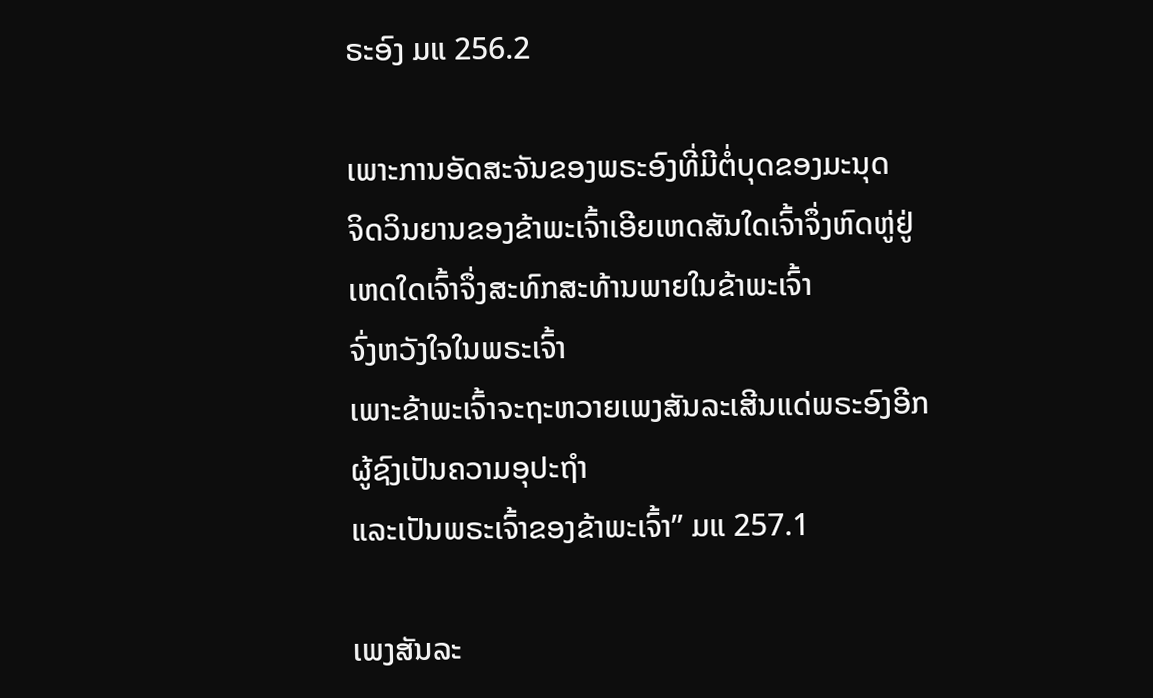ຣະອົງ ມແ 256.2

ເພາະການອັດສະຈັນຂອງພຣະອົງທີ່ມີຕໍ່ບຸດຂອງມະນຸດ
ຈິດວິນຍານຂອງຂ້າພະເຈົ້າເອີຍເຫດສັນໃດເຈົ້າຈຶ່ງຫົດຫູ່ຢູ່
ເຫດໃດເຈົ້າຈຶ່ງສະທົກສະທ້ານພາຍໃນຂ້າພະເຈົ້າ
ຈົ່ງຫວັງໃຈໃນພຣະເຈົ້າ
ເພາະຂ້າພະເຈົ້າຈະຖະຫວາຍເພງສັນລະເສີນແດ່ພຣະອົງອີກ
ຜູ້ຊົງເປັນຄວາມອຸປະຖໍາ
ແລະເປັນພຣະເຈົ້າຂອງຂ້າພະເຈົ້າ” ມແ 257.1

ເພງສັນລະ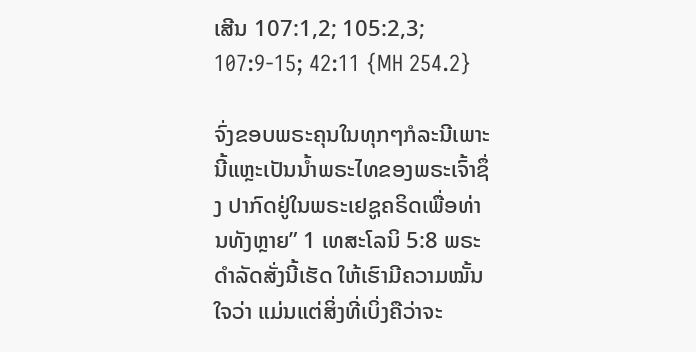ເສີນ 107:1,2; 105:2,3; 107:9-15; 42:11 {MH 254.2}

ຈົ່ງຂອບພຣະຄຸນໃນທຸກໆກໍລະນີເພາະນີ້ແຫຼະເປັນນໍ້າພຣະໄທຂອງພຣະເຈົ້າຊຶ່ງ ປາກົດຢູ່ໃນພຣະເຢຊູຄຣິດເພື່ອທ່ານທັງຫຼາຍ” 1 ເທສະໂລນິ 5:8 ພຣະດໍາລັດສັ່ງນີ້ເຮັດ ໃຫ້ເຮົາມີຄວາມໝັ້ນໃຈວ່າ ແມ່ນແຕ່ສິ່ງທີ່ເບິ່ງຄືວ່າຈະ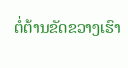ຕໍ່ຕ້ານຂັດຂວາງເຮົາ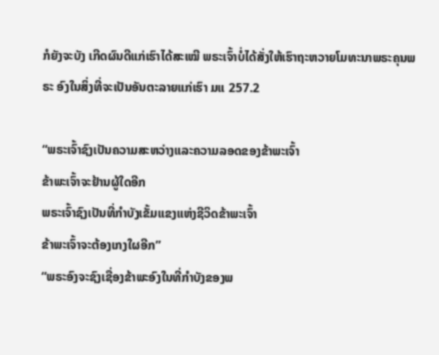ກໍຍັງຈະບັງ ເກີດຜົນດີແກ່ເຮົາໄດ້ສະເໝີ ພຣະເຈົ້າບໍ່ໄດ້ສັ່ງໃຫ້ເຮົາຖະຫວາຍໂມທະນາພຣະຄຸນພຣະ ອົງໃນສິ່ງທີ່ຈະເປັນອັນຕະລາຍແກ່ເຮົາ ມແ 257.2

“ພຣະເຈົ້າຊົງເປັນຄວາມສະຫວ່າງແລະຄວາມລອດຂອງຂ້າພະເຈົ້າ
ຂ້າພະເຈົ້າຈະຢ້ານຜູ້ໃດອີກ
ພຣະເຈົ້າຊົງເປັນທີ່ກໍາບັງເຂັ້ມແຂງແຫ່ງຊີວິດຂ້າພະເຈົ້າ
ຂ້າພະເຈົ້າຈະຕ້ອງເກງໃຜອີກ”
“ພຣະອົງຈະຊົງເຊື່ອງຂ້າພະອົງໃນທີ່ກໍາບັງຂອງພ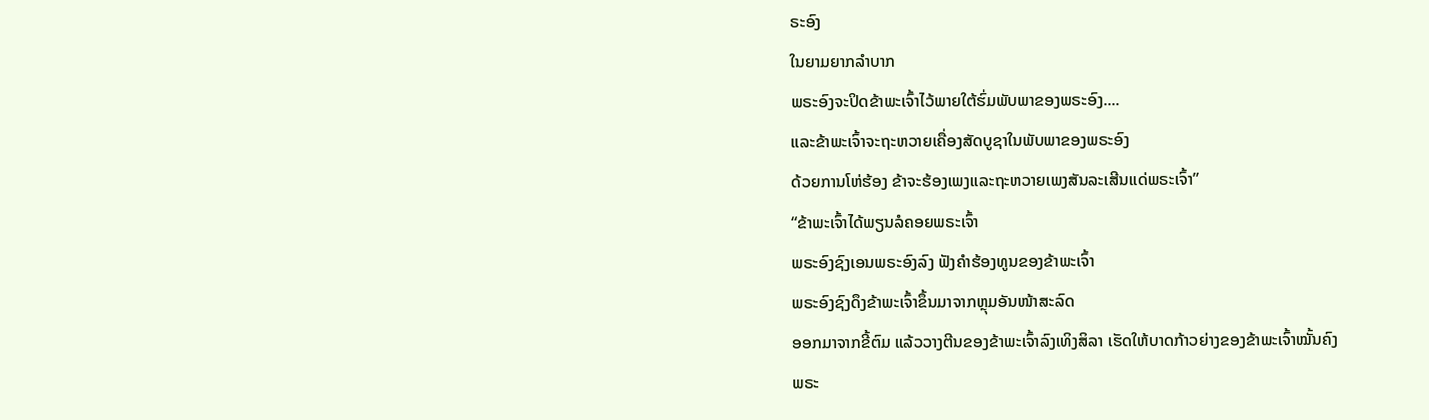ຣະອົງ
ໃນຍາມຍາກລໍາບາກ
ພຣະອົງຈະປິດຂ້າພະເຈົ້າໄວ້ພາຍໃຕ້ຮົ່ມພັບພາຂອງພຣະອົງ....
ແລະຂ້າພະເຈົ້າຈະຖະຫວາຍເຄື່ອງສັດບູຊາໃນພັບພາຂອງພຣະອົງ
ດ້ວຍການໂຫ່ຮ້ອງ ຂ້າຈະຮ້ອງເພງແລະຖະຫວາຍເພງສັນລະເສີນແດ່ພຣະເຈົ້າ”
“ຂ້າພະເຈົ້າໄດ້ພຽນລໍຄອຍພຣະເຈົ້າ
ພຣະອົງຊົງເອນພຣະອົງລົງ ຟັງຄໍາຮ້ອງທູນຂອງຂ້າພະເຈົ້າ
ພຣະອົງຊົງດຶງຂ້າພະເຈົ້າຂຶ້ນມາຈາກຫຼຸມອັນໜ້າສະລົດ
ອອກມາຈາກຂີ້ຕົມ ແລ້ວວາງຕີນຂອງຂ້າພະເຈົ້າລົງເທິງສິລາ ເຮັດໃຫ້ບາດກ້າວຍ່າງຂອງຂ້າພະເຈົ້າໝັ້ນຄົງ
ພຣະ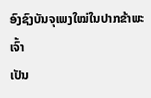ອົງຊົງບັນຈຸເພງໃໝ່ໃນປາກຂ້າພະເຈົ້າ
ເປັນ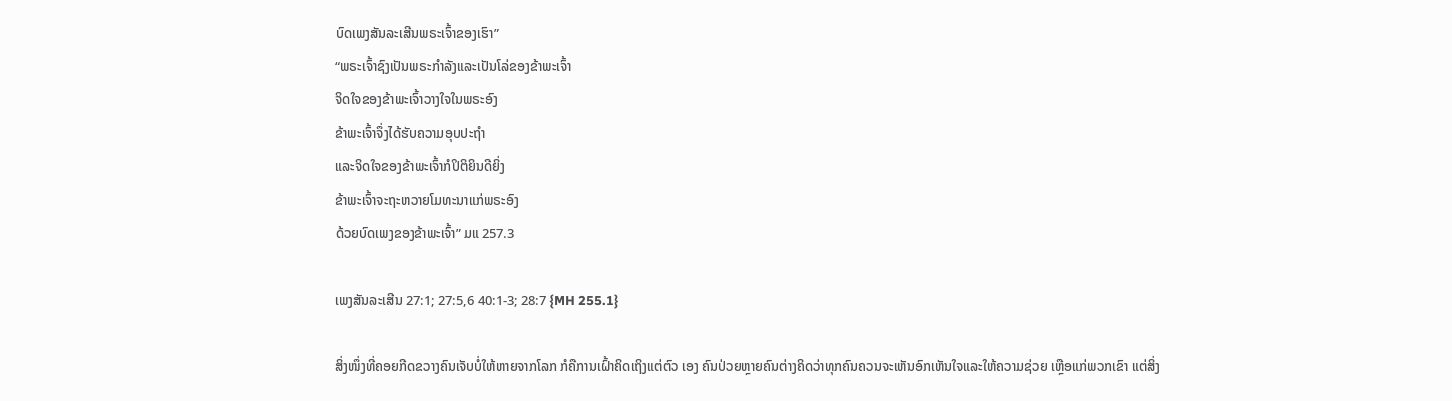ບົດເພງສັນລະເສີນພຣະເຈົ້າຂອງເຮົາ”
“ພຣະເຈົ້າຊົງເປັນພຣະກໍາລັງແລະເປັນໂລ່ຂອງຂ້າພະເຈົ້າ
ຈິດໃຈຂອງຂ້າພະເຈົ້າວາງໃຈໃນພຣະອົງ
ຂ້າພະເຈົ້າຈຶ່ງໄດ້ຮັບຄວາມອຸບປະຖໍາ
ແລະຈິດໃຈຂອງຂ້າພະເຈົ້າກໍປິຕິຍິນດີຍິ່ງ
ຂ້າພະເຈົ້າຈະຖະຫວາຍໂມທະນາແກ່ພຣະອົງ
ດ້ວຍບົດເພງຂອງຂ້າພະເຈົ້າ” ມແ 257.3

ເພງສັນລະເສີນ 27:1; 27:5,6 40:1-3; 28:7 {MH 255.1}

ສິ່ງໜຶ່ງທີ່ຄອຍກີດຂວາງຄົນເຈັບບໍ່ໃຫ້ຫາຍຈາກໂລກ ກໍຄືການເຝົ້າຄິດເຖິງແຕ່ຕົວ ເອງ ຄົນປ່ວຍຫຼາຍຄົນຕ່າງຄິດວ່າທຸກຄົນຄວນຈະເຫັນອົກເຫັນໃຈແລະໃຫ້ຄວາມຊ່ວຍ ເຫຼືອແກ່ພວກເຂົາ ແຕ່ສິ່ງ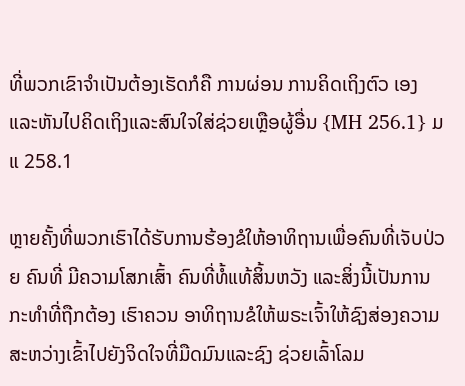ທີ່ພວກເຂົາຈໍາເປັນຕ້ອງເຮັດກໍຄື ການຜ່ອນ ການຄິດເຖິງຕົວ ເອງແລະຫັນໄປຄິດເຖິງແລະສົນໃຈໃສ່ຊ່ວຍເຫຼືອຜູ້ອື່ນ {MH 256.1} ມແ 258.1

ຫຼາຍຄັ້ງທີ່ພວກເຮົາໄດ້ຮັບການຮ້ອງຂໍໃຫ້ອາທິຖານເພື່ອຄົນທີ່ເຈັບປ່ວຍ ຄົນທີ່ ມີຄວາມໂສກເສົ້າ ຄົນທີ່ທໍ້ແທ້ສິ້ນຫວັງ ແລະສິ່ງນີ້ເປັນການກະທໍາທີ່ຖືກຕ້ອງ ເຮົາຄວນ ອາທິຖານຂໍໃຫ້ພຣະເຈົ້າໃຫ້ຊົງສ່ອງຄວາມສະຫວ່າງເຂົ້າໄປຍັງຈິດໃຈທີ່ມືດມົນແລະຊົງ ຊ່ວຍເລົ້າໂລມ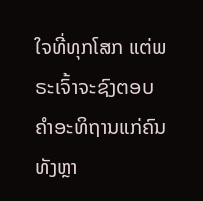ໃຈທີ່ທຸກໂສກ ແຕ່ພຣະເຈົ້າຈະຊົງຕອບຄໍາອະທິຖານແກ່ຄົນທັງຫຼາ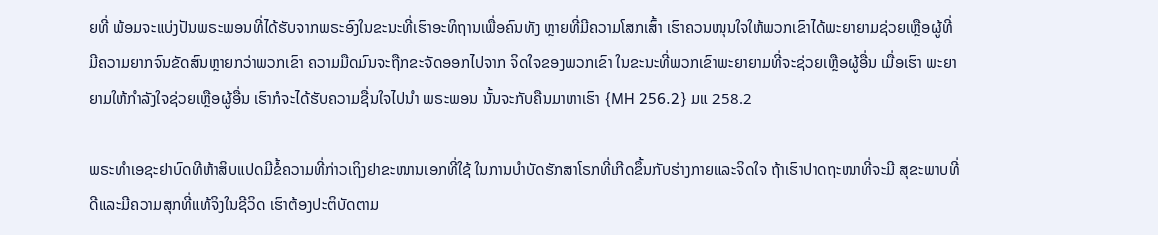ຍທີ່ ພ້ອມຈະແບ່ງປັນພຣະພອນທີ່ໄດ້ຮັບຈາກພຣະອົງໃນຂະນະທີ່ເຮົາອະທິຖານເພື່ອຄົນທັງ ຫຼາຍທີ່ມີຄວາມໂສກເສົ້າ ເຮົາຄວນໜຸນໃຈໃຫ້ພວກເຂົາໄດ້ພະຍາຍາມຊ່ວຍເຫຼືອຜູ້ທີ່ ມີຄວາມຍາກຈົນຂັດສົນຫຼາຍກວ່າພວກເຂົາ ຄວາມມືດມົນຈະຖືກຂະຈັດອອກໄປຈາກ ຈິດໃຈຂອງພວກເຂົາ ໃນຂະນະທີ່ພວກເຂົາພະຍາຍາມທີ່ຈະຊ່ວຍເຫຼືອຜູ້ອື່ນ ເມື່ອເຮົາ ພະຍາຍາມໃຫ້ກໍາລັງໃຈຊ່ວຍເຫຼືອຜູ້ອື່ນ ເຮົາກໍຈະໄດ້ຮັບຄວາມຊື່ນໃຈໄປນໍາ ພຣະພອນ ນັ້ນຈະກັບຄືນມາຫາເຮົາ {MH 256.2} ມແ 258.2

ພຣະທໍາເອຊະຢາບົດທີຫ້າສິບແປດມີຂໍ້ຄວາມທີ່ກ່າວເຖິງຢາຂະໜານເອກທີ່ໃຊ້ ໃນການບໍາບັດຮັກສາໂຣກທີ່ເກີດຂຶ້ນກັບຮ່າງກາຍແລະຈິດໃຈ ຖ້າເຮົາປາດຖະໜາທີ່ຈະມີ ສຸຂະພາບທີ່ດີແລະມີຄວາມສຸກທີ່ແທ້ຈິງໃນຊີວິດ ເຮົາຕ້ອງປະຕິບັດຕາມ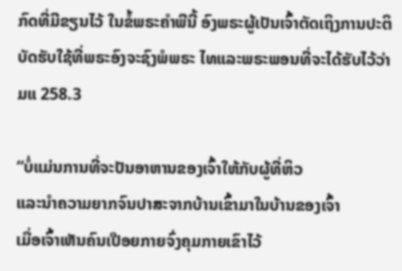ກົດທີ່ມີຂຽນໄວ້ ໃນຂໍ້ພຣະຄໍາພີນີ້ ອົງພຣະຜູ້ເປັນເຈົ້າຕັດເຖິງການປະຕິບັດຮັບໃຊ້ທີ່ພຣະອົງຈະຊົງພໍພຣະ ໄທແລະພຣະພອນທີ່ຈະໄດ້ຮັບໄວ້ວ່າ ມແ 258.3

“ບໍ່ແມ່ນການທີ່ຈະປັນອາຫານຂອງເຈົ້າໃຫ້ກັບຜູ້ທີ່ຫິວ
ແລະນໍາຄວາມຍາກຈົນປາສະຈາກບ້ານເຂົ້າມາໃນບ້ານຂອງເຈົ້າ
ເມື່ອເຈົ້າເຫັນຄົນເປືອຍກາຍຈົ່ງຄຸມກາຍເຂົາໄວ້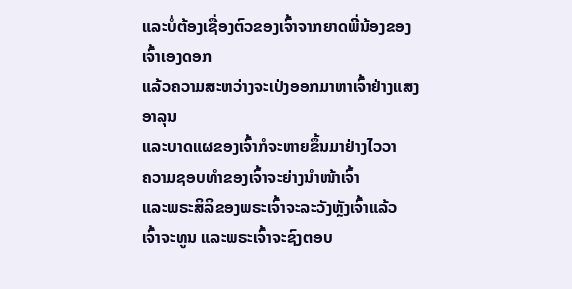ແລະບໍ່ຕ້ອງເຊື່ອງຕົວຂອງເຈົ້າຈາກຍາດພີ່ນ້ອງຂອງເຈົ້າເອງດອກ
ແລ້ວຄວາມສະຫວ່າງຈະເປ່ງອອກມາຫາເຈົ້າຢ່າງແສງອາລຸນ
ແລະບາດແຜຂອງເຈົ້າກໍຈະຫາຍຂຶ້ນມາຢ່າງໄວວາ
ຄວາມຊອບທໍາຂອງເຈົ້າຈະຍ່າງນໍາໜ້າເຈົ້າ
ແລະພຣະສິລິຂອງພຣະເຈົ້າຈະລະວັງຫຼັງເຈົ້າແລ້ວ
ເຈົ້າຈະທູນ ແລະພຣະເຈົ້າຈະຊົງຕອບ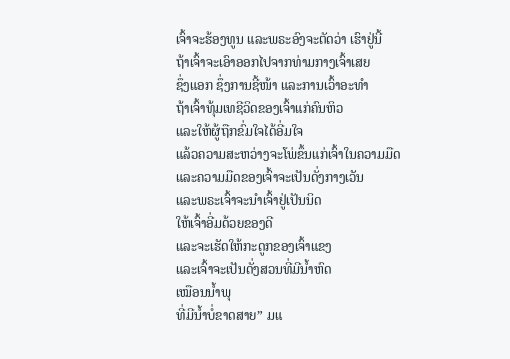ເຈົ້າຈະຮ້ອງທູນ ແລະພຣະອົງຈະຕັດວ່າ ເຮົາຢູ່ນີ້
ຖ້າເຈົ້າຈະເອົາອອກໄປຈາກທ່າມກາງເຈົ້າເສຍ
ຊຶ່ງແອກ ຊຶ່ງການຊີ້ໜ້າ ແລະການເວົ້າອະທໍາ
ຖ້າເຈົ້າທຸ້ມເທຊີວິດຂອງເຈົ້າແກ່ຄົນຫິວ
ແລະໃຫ້ຜູ້ຖືກຂົ່ມໃຈໄດ້ອີ່ມໃຈ
ແລ້ວຄວາມສະຫວ່າງຈະໂພ່ຂຶ້ນແກ່ເຈົ້າໃນຄວາມມືດ
ແລະຄວາມມືດຂອງເຈົ້າຈະເປັນດັ່ງກາງເວັນ
ແລະພຣະເຈົ້າຈະນໍາເຈົ້າຢູ່ເປັນນິດ
ໃຫ້ເຈົ້າອີ່ມດ້ວຍຂອງດີ
ແລະຈະເຮັດໃຫ້ກະດູກຂອງເຈົ້າແຂງ
ແລະເຈົ້າຈະເປັນດັ່ງສວນທີ່ມີນໍ້າຫົດ
ເໝືອນນໍ້າພຸ
ທີ່ມີນໍ້າບໍ່ຂາດສາຍ” ມແ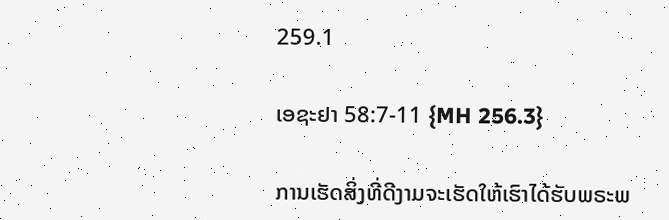259.1

ເອຊະຢາ 58:7-11 {MH 256.3}

ການເຮັດສິ່ງທີ່ດີງາມຈະເຮັດໃຫ້ເຮົາໄດ້ຮັບພຣະພ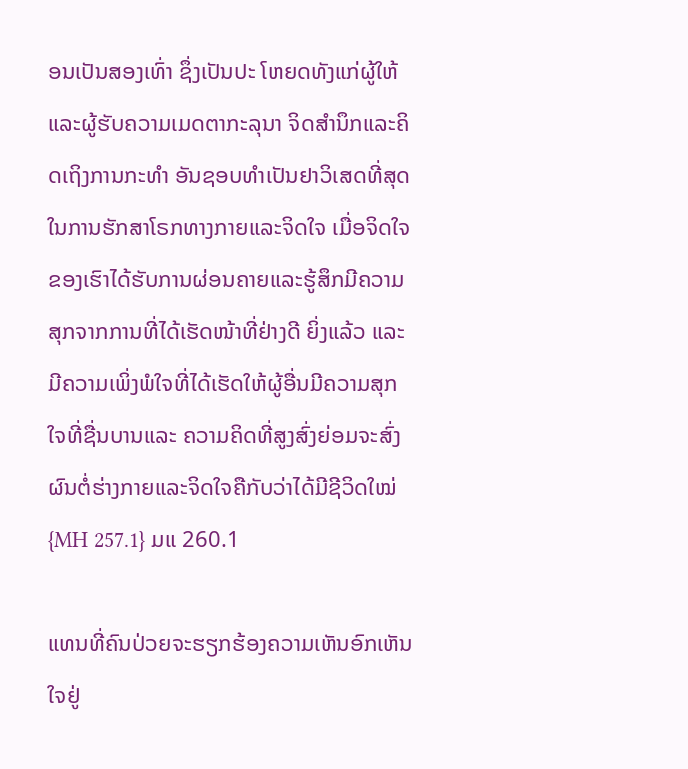ອນເປັນສອງເທົ່າ ຊຶ່ງເປັນປະ ໂຫຍດທັງແກ່ຜູ້ໃຫ້ແລະຜູ້ຮັບຄວາມເມດຕາກະລຸນາ ຈິດສໍານຶກແລະຄິດເຖິງການກະທໍາ ອັນຊອບທໍາເປັນຢາວິເສດທີ່ສຸດໃນການຮັກສາໂຣກທາງກາຍແລະຈິດໃຈ ເມື່ອຈິດໃຈ ຂອງເຮົາໄດ້ຮັບການຜ່ອນຄາຍແລະຮູ້ສຶກມີຄວາມສຸກຈາກການທີ່ໄດ້ເຮັດໜ້າທີ່ຢ່າງດີ ຍິ່ງແລ້ວ ແລະມີຄວາມເພິ່ງພໍໃຈທີ່ໄດ້ເຮັດໃຫ້ຜູ້ອື່ນມີຄວາມສຸກ ໃຈທີ່ຊື່ນບານແລະ ຄວາມຄິດທີ່ສູງສົ່ງຍ່ອມຈະສົ່ງຜົນຕໍ່ຮ່າງກາຍແລະຈິດໃຈຄືກັບວ່າໄດ້ມີຊີວິດໃໝ່ {MH 257.1} ມແ 260.1

ແທນທີ່ຄົນປ່ວຍຈະຮຽກຮ້ອງຄວາມເຫັນອົກເຫັນໃຈຢູ່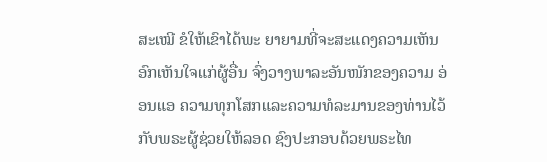ສະເໝີ ຂໍໃຫ້ເຂົາໄດ້ພະ ຍາຍາມທີ່ຈະສະແດງຄວາມເຫັນອົກເຫັນໃຈແກ່ຜູ້ອື່ນ ຈົ່ງວາງພາລະອັນໜັກຂອງຄວາມ ອ່ອນແອ ຄວາມທຸກໂສກແລະຄວາມທໍລະມານຂອງທ່ານໄວ້ກັບພຣະຜູ້ຊ່ວຍໃຫ້ລອດ ຊົງປະກອບດ້ວຍພຣະໄທ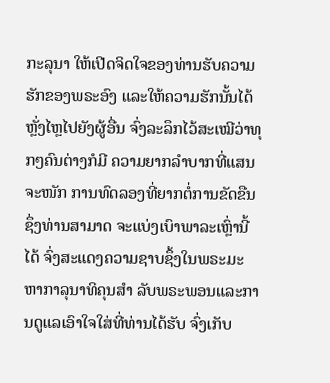ກະລຸນາ ໃຫ້ເປີດຈິດໃຈຂອງທ່ານຮັບຄວາມຮັກຂອງພຣະອົງ ແລະໃຫ້ຄວາມຮັກນັ້ນໄດ້ຫຼັ່ງໄຫຼໄປຍັງຜູ້ອື່ນ ຈົ່ງລະລຶກໄວ້ສະເໝີວ່າທຸກໆຄົນຕ່າງກໍມີ ຄວາມຍາກລໍາບາກທີ່ແສນຈະໜັກ ການທົດລອງທີ່ຍາກຕໍ່ການຂັດຂືນ ຊຶ່ງທ່ານສາມາດ ຈະແບ່ງເບົາພາລະເຫຼົ່ານີ້ໄດ້ ຈົ່ງສະແດງຄວາມຊາບຊຶ້ງໃນພຣະມະຫາກາລຸນາທິຄຸນສໍາ ລັບພຣະພອນແລະການດູແລເອົາໃຈໃສ່ທີ່ທ່ານໄດ້ຮັບ ຈົ່ງເກັບ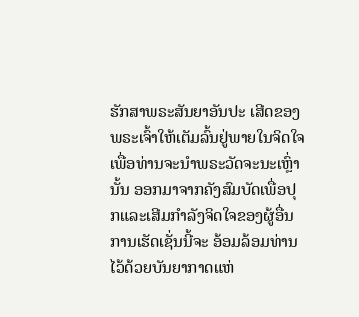ຮັກສາພຣະສັນຍາອັນປະ ເສີດຂອງພຣະເຈົ້າໃຫ້ເຕັມລົ້ນຢູ່ພາຍໃນຈິດໃຈ ເພື່ອທ່ານຈະນໍາພຣະວັດຈະນະເຫຼົ່ານັ້ນ ອອກມາຈາກຄັງສົມບັດເພື່ອປຸກແລະເສີມກໍາລັງຈິດໃຈຂອງຜູ້ອື່ນ ການເຮັດເຊັ່ນນີ້ຈະ ອ້ອມລ້ອມທ່ານໄວ້ດ້ວຍບັນຍາກາດແຫ່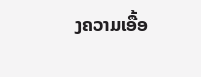ງຄວາມເອື້ອ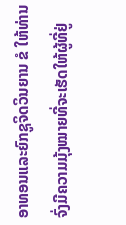ອາທອນແລະຍົກຊູຈິດວິນຍານ ຂໍ ໃຫ້ທ່ານຈົ່ງມີຄວາມມຸ້ງໝາຍທີ່ຈະເຮັດໃຫ້ຜູ້ທີ່ຢູ່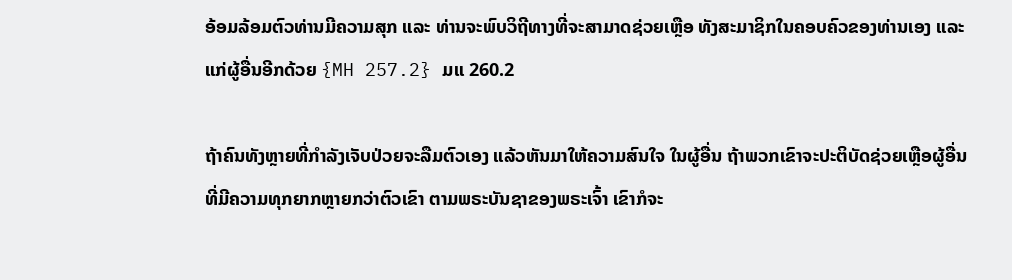ອ້ອມລ້ອມຕົວທ່ານມີຄວາມສຸກ ແລະ ທ່ານຈະພົບວິຖີທາງທີ່ຈະສາມາດຊ່ວຍເຫຼືອ ທັງສະມາຊິກໃນຄອບຄົວຂອງທ່ານເອງ ແລະແກ່ຜູ້ອື່ນອີກດ້ວຍ {MH 257.2} ມແ 260.2

ຖ້າຄົນທັງຫຼາຍທີ່ກໍາລັງເຈັບປ່ວຍຈະລືມຕົວເອງ ແລ້ວຫັນມາໃຫ້ຄວາມສົນໃຈ ໃນຜູ້ອື່ນ ຖ້າພວກເຂົາຈະປະຕິບັດຊ່ວຍເຫຼືອຜູ້ອື່ນທີ່ມີຄວາມທຸກຍາກຫຼາຍກວ່າຕົວເຂົາ ຕາມພຣະບັນຊາຂອງພຣະເຈົ້າ ເຂົາກໍຈະ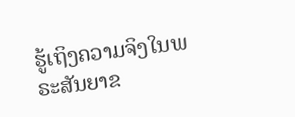ຮູ້ເຖິງຄວາມຈິງໃນພຣະສັນຍາຂ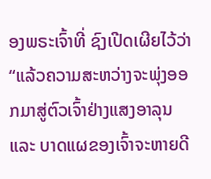ອງພຣະເຈົ້າທີ່ ຊົງເປີດເຜີຍໄວ້ວ່າ “ແລ້ວຄວາມສະຫວ່າງຈະພຸ່ງອອກມາສູ່ຕົວເຈົ້າຢ່າງແສງອາລຸນ ແລະ ບາດແຜຂອງເຈົ້າຈະຫາຍດີ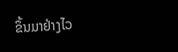ຂຶ້ນມາຢ່າງໄວ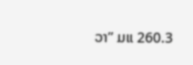ວາ” ມແ 260.3